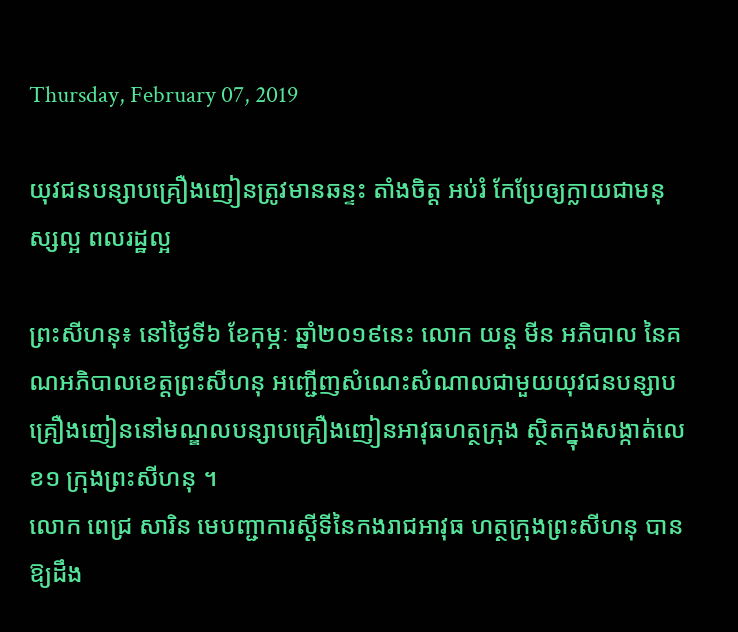Thursday, February 07, 2019

យុវជនបន្សាបគ្រឿងញៀនត្រូវមានឆន្ទះ តាំងចិត្ត អប់រំ កែប្រែឲ្យក្លាយជាមនុស្សល្អ ពលរដ្ឋល្អ

ព្រះសីហនុ៖ នៅថ្ងៃទី៦ ខែកុម្ភៈ ឆ្នាំ២០១៩នេះ លោក យន្ត មីន អភិបាល នៃគណអភិបាលខេត្តព្រះសីហនុ អញ្ជើញសំណេះសំណាលជាមួយយុវជនបន្សាបគ្រឿងញៀននៅមណ្ឌលបន្សាបគ្រឿងញៀនអាវុធហត្ថក្រុង ស្ថិតក្នុងសង្កាត់លេខ១ ក្រុងព្រះសីហនុ ។
លោក ពេជ្រ សារិន មេបញ្ជាការស្តីទីនៃកងរាជអាវុធ ហត្ថក្រុងព្រះសីហនុ បានឱ្យដឹង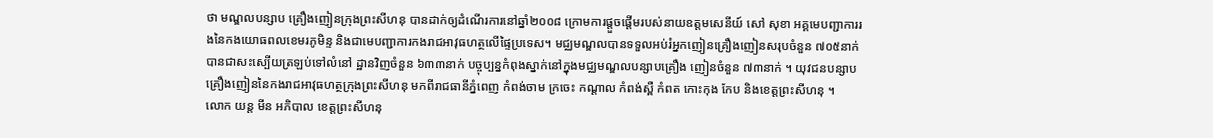ថា មណ្ឌលបន្សាប គ្រឿងញៀនក្រុងព្រះសីហនុ បានដាក់ឲ្យដំណើរការនៅឆ្នាំ២០០៨ ក្រោមការផ្តួចផ្តើមរបស់នាយឧត្តមសេនីយ៍ សៅ សុខា អគ្គមេបញ្ជាការរងនៃកងយោធពលខេមរភូមិន្ទ និងជាមេបញ្ជាការកងរាជអាវុធហត្ថលើផ្ទៃប្រទេស។ មជ្ឈមណ្ឌលបានទទួលអប់រំអ្នកញៀនគ្រឿងញៀនសរុបចំនួន ៧០៥នាក់ បានជាសះស្បើយត្រឡប់ទៅលំនៅ ដ្ឋានវិញចំនួន ៦៣៣នាក់ បច្ចុប្បន្នកំពុងស្នាក់នៅក្នុងមជ្ឈមណ្ឌលបន្សាបគ្រឿង ញៀនចំនួន ៧៣នាក់ ។ យុវជនបន្សាបគ្រឿងញៀននៃកងរាជអាវុធហត្ថក្រុងព្រះសីហនុ មកពីរាជធានីភ្នំពេញ កំពង់ចាម ក្រចេះ កណ្ដាល កំពង់ស្ពឺ កំពត កោះកុង កែប និងខេត្តព្រះសីហនុ ។
លោក យន្ត មីន អភិបាល ខេត្តព្រះសីហនុ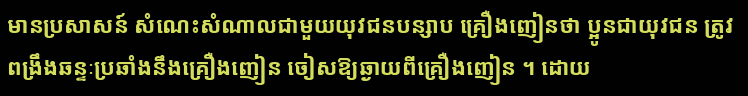មានប្រសាសន៍ សំណេះសំណាលជាមួយយុវជនបន្សាប គ្រឿងញៀនថា ប្អូនជាយុវជន ត្រូវពង្រឹងឆន្ទៈប្រឆាំងនឹងគ្រឿងញៀន ចៀសឱ្យឆ្ងាយពីគ្រឿងញៀន ។ ដោយ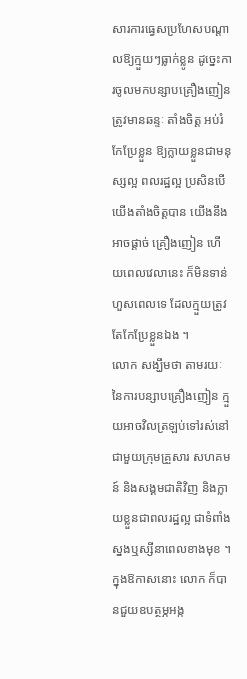សារការធ្វេសប្រហែសបណ្តាលឱ្យក្មួយៗធ្លាក់ខ្លូន ដូច្នេះការចូលមកបន្សាបគ្រឿងញៀនត្រូវមានឆន្ទៈ តាំងចិត្ត អប់រំ កែប្រែខ្លួន ឱ្យក្លាយខ្លួនជាមនុស្សល្អ ពលរដ្ឋល្អ ប្រសិនបើយើងតាំងចិត្តបាន យើងនឹងអាចផ្តាច់ គ្រឿងញៀន ហើយពេលវេលានេះ ក៏មិនទាន់ហួសពេលទេ ដែលក្មួយត្រូវតែកែប្រែខ្លួនឯង ។
លោក សង្ឃឹមថា តាមរយៈនៃការបន្សាបគ្រឿងញៀន ក្មួយអាចវិលត្រឡប់ទៅរស់នៅជាមួយក្រុមគ្រួសារ សហគមន៍ និងសង្គមជាតិវិញ និងក្លាយខ្លួនជាពលរដ្ឋល្អ ជាទំពាំងស្នងឬស្សីនាពេលខាងមុខ ។
ក្នុងឱកាសនោះ លោក ក៏បានជួយឧបត្ថម្ភអង្ក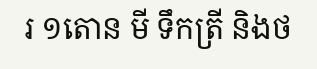រ ១តោន មី ទឹកត្រី និងថ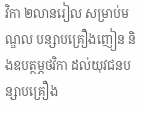វិកា ២លានរៀល សម្រាប់មណ្ឌល បន្សាបគ្រឿងញៀន និងឧបត្ថម្ភថវិកា ដល់យុវជនបន្សាបគ្រឿង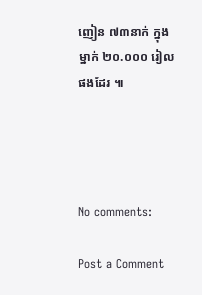ញៀន ៧៣នាក់ ក្នុងម្នាក់ ២០.០០០ រៀលផងដែរ ៕




No comments:

Post a Comment